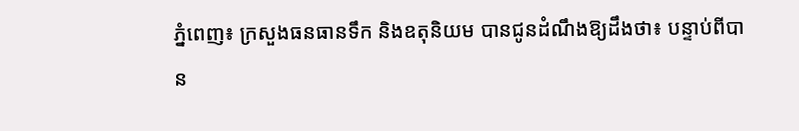ភ្នំពេញ៖ ក្រសួងធនធានទឹក និងឧតុនិយម បានជូនដំណឹងឱ្យដឹងថា៖ បន្ទាប់ពីបាន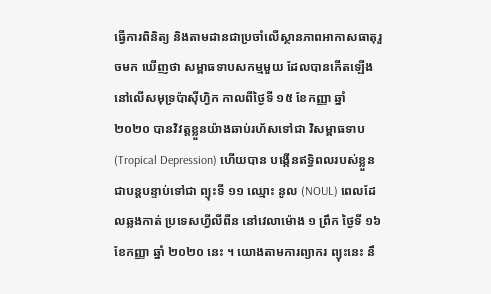ធ្វើការពិនិត្យ និងតាមដានជាប្រចាំលើស្ថានភាពអាកាសធាតុរួចមក ឃើញថា សម្ពាធទាបសកម្មមួយ ដែលបានកើតឡើងនៅលើសមុទ្រប៉ាស៊ីហ្វិក កាលពីថ្ងៃទី ១៥ ខែកញ្ញា ឆ្នាំ ២០២០ បានវិវត្តខ្លួនយ៉ាងឆាប់រហ័សទៅជា វិសម្ពាធទាប (Tropical Depression) ហើយបាន បង្កើនឥទ្ធិពលរបស់ខ្លួនជាបន្តបន្ទាប់ទៅជា ព្យុះទី ១១ ឈ្មោះ នូល (NOUL) ពេលដែលឆ្លងកាត់ ប្រទេសហ្វីលីពីន នៅវេលាម៉ោង ១ ព្រឹក ថ្ងៃទី ១៦ ខែកញ្ញា ឆ្នាំ ២០២០ នេះ ។ យោងតាមការព្យាករ ព្យុះនេះ នឹ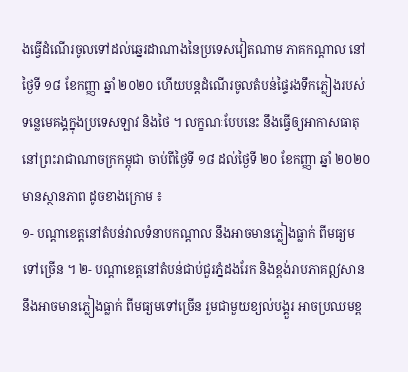ងធ្វើដំណើរចូលទៅដល់ឆ្នេរដាណាងនៃប្រទេសវៀតណាម ភាគកណ្តាល នៅថ្ងៃទី ១៨ ខែកញ្ញា ឆ្នាំ ២០២០ ហើយបន្តដំណើរចូលតំបន់ផ្ទៃរងទឹកភ្លៀងរបស់ទន្លេមេគង្គក្នុងប្រទេសឡាវ និងថៃ ។ លក្ខណៈបែបនេះ នឹងធ្វើឲ្យអាកាសធាតុ នៅព្រះរាជាណាចក្រកម្ពុជា ចាប់ពីថ្ងៃទី ១៨ ដល់ថ្ងៃទី ២០ ខែកញ្ញា ឆ្នាំ ២០២០ មានស្ថានភាព ដូចខាងក្រោម ៖
១- បណ្តាខេត្តនៅតំបន់វាលទំនាបកណ្តាល នឹងអាចមានភ្លៀងធ្លាក់ ពីមធ្យមទៅច្រើន ។ ២- បណ្តាខេត្តនៅតំបន់ជាប់ជួរភ្នំដងរែក និងខ្ពង់រាបភាគឦសាន នឹងអាចមានភ្លៀងធ្លាក់ ពីមធ្យមទៅច្រើន រួមជាមួយខ្យល់បង្គួរ អាចប្រឈមខ្ព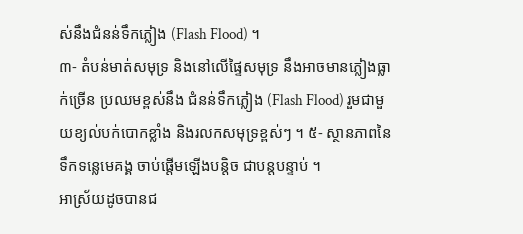ស់នឹងជំនន់ទឹកភ្លៀង (Flash Flood) ។
៣- តំបន់មាត់សមុទ្រ និងនៅលើផ្ទៃសមុទ្រ នឹងអាចមានភ្លៀងធ្លាក់ច្រើន ប្រឈមខ្ពស់នឹង ជំនន់ទឹកភ្លៀង (Flash Flood) រួមជាមួយខ្យល់បក់បោកខ្លាំង និងរលកសមុទ្រខ្ពស់ៗ ។ ៥- ស្ថានភាពនៃទឹកទន្លេមេគង្គ ចាប់ផ្តើមឡើងបន្តិច ជាបន្តបន្ទាប់ ។
អាស្រ័យដូចបានជ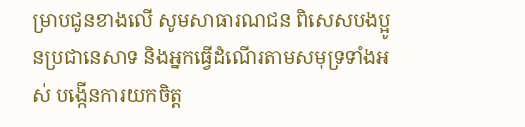ម្រាបជូនខាងលើ សូមសាធារណជន ពិសេសបងប្អូនប្រជានេសាទ និងអ្នកធ្វើដំណើរតាមសមុទ្រទាំងអស់ បង្កើនការយកចិត្ត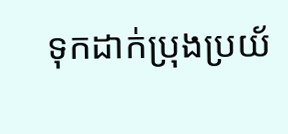ទុកដាក់ប្រុងប្រយ័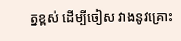ត្នខ្ពស់ ដើម្បីចៀស វាងនូវគ្រោះ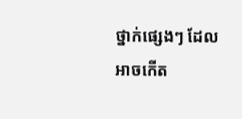ថ្នាក់ផ្សេងៗ ដែលអាចកើត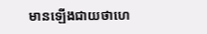មានឡើងជាយថាហេ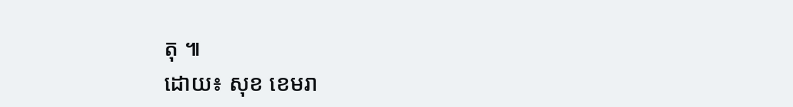តុ ៕
ដោយ៖ សុខ ខេមរា